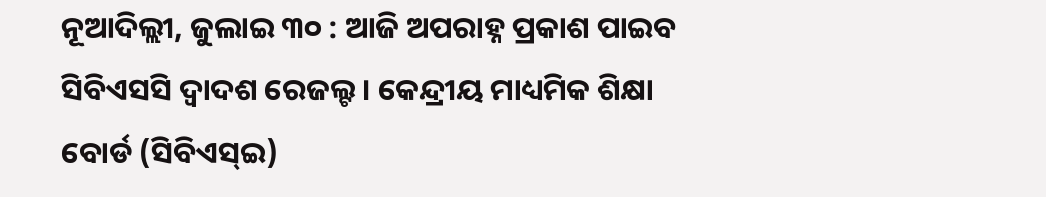ନୂଆଦିଲ୍ଲୀ, ଜୁଲାଇ ୩୦ : ଆଜି ଅପରାହ୍ନ ପ୍ରକାଶ ପାଇବ ସିବିଏସସି ଦ୍ୱାଦଶ ରେଜଲ୍ଟ । କେନ୍ଦ୍ରୀୟ ମାଧ୍ୟମିକ ଶିକ୍ଷା ବୋର୍ଡ (ସିବିଏସ୍ଇ)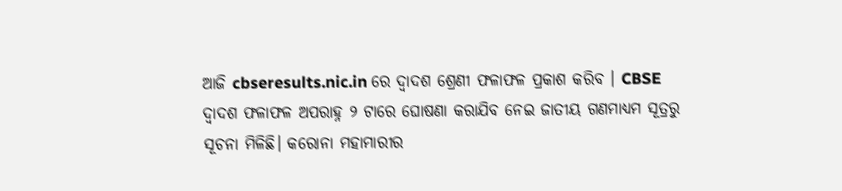ଆଜି cbseresults.nic.in ରେ ଦ୍ୱାଦଶ ଶ୍ରେଣୀ ଫଳାଫଳ ପ୍ରକାଶ କରିବ । CBSE ଦ୍ୱାଦଶ ଫଳାଫଳ ଅପରାହ୍ନ ୨ ଟାରେ ଘୋଷଣା କରାଯିବ ନେଇ ଜାତୀୟ ଗଣମାଧ୍ୟମ ସୂତ୍ରରୁ ସୂଚନା ମିଳିଛି। କରୋନା ମହାମାରୀର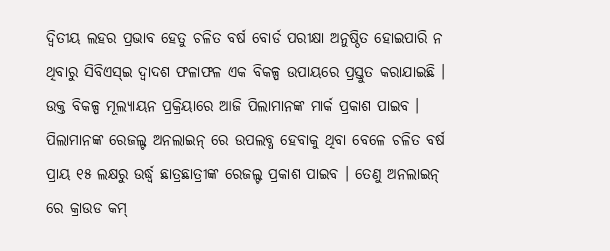ଦ୍ୱିତୀୟ ଲହର ପ୍ରଭାବ ହେତୁ ଚଳିତ ବର୍ଷ ବୋର୍ଡ ପରୀକ୍ଷା ଅନୁଷ୍ଠିତ ହୋଇପାରି ନ ଥିବାରୁ ସିବିଏସ୍ଇ ଦ୍ୱାଦଶ ଫଳାଫଳ ଏକ ବିକଳ୍ପ ଉପାୟରେ ପ୍ରସ୍ତୁତ କରାଯାଇଛି । ଉକ୍ତ ବିକଳ୍ପ ମୂଲ୍ୟାୟନ ପ୍ରକ୍ରିୟାରେ ଆଜି ପିଲାମାନଙ୍କ ମାର୍କ ପ୍ରକାଶ ପାଇବ । ପିଲାମାନଙ୍କ ରେଜଲ୍ଟ ଅନଲାଇନ୍ ରେ ଉପଲବ୍ଧ ହେବାକୁ ଥିବା ବେଳେ ଚଳିତ ବର୍ଷ ପ୍ରାୟ ୧୫ ଲକ୍ଷରୁ ଉର୍ଦ୍ଧ୍ୱ ଛାତ୍ରଛାତ୍ରୀଙ୍କ ରେଜଲ୍ଟ ପ୍ରକାଶ ପାଇବ । ତେଣୁ ଅନଲାଇନ୍ ରେ କ୍ରାଉଡ କମ୍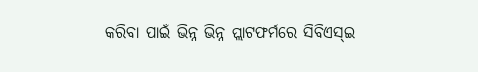କରିବା ପାଇଁ ଭିନ୍ନ ଭିନ୍ନ ପ୍ଲାଟଫର୍ମରେ ସିବିଏସ୍ଇ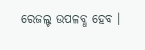ରେଜଲ୍ଟ ଉପଳବ୍ଧ ହେବ ।